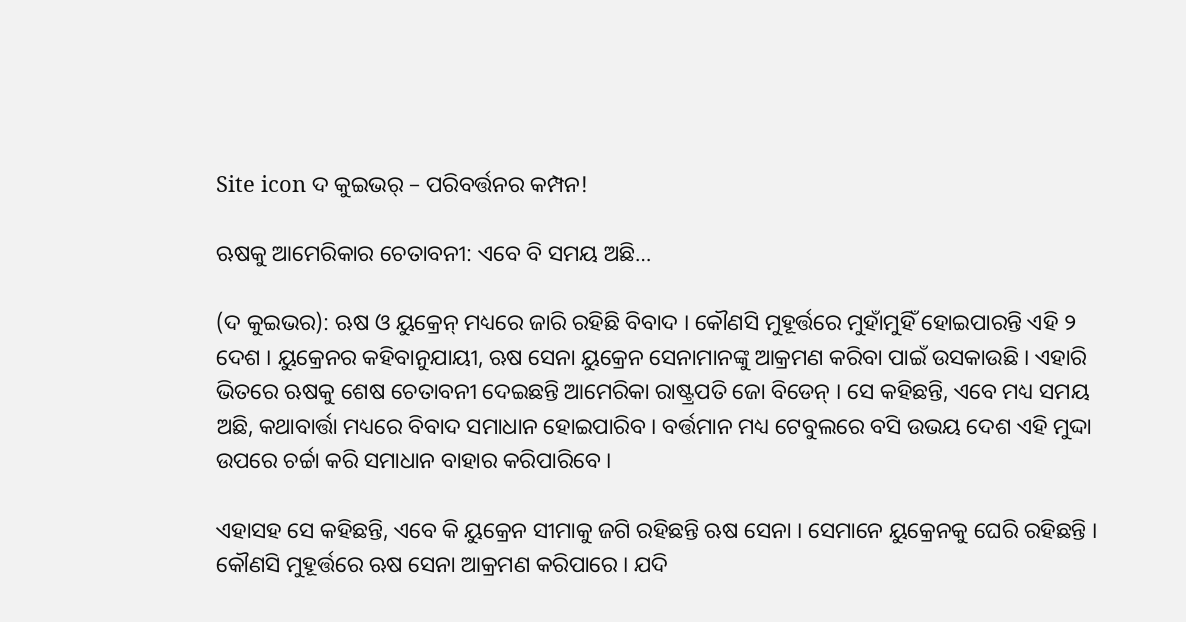Site icon ଦ କୁଇଭର୍ – ପରିବର୍ତ୍ତନର କମ୍ପନ!

ଋଷକୁ ଆମେରିକାର ଚେତାବନୀ: ଏବେ ବି ସମୟ ଅଛି…

(ଦ କୁଇଭର): ଋଷ ଓ ୟୁକ୍ରେନ୍ ମଧ୍ୟରେ ଜାରି ରହିଛି ବିବାଦ । କୌଣସି ମୁହୂର୍ତ୍ତରେ ମୁହାଁମୁହିଁ ହୋଇପାରନ୍ତି ଏହି ୨ ଦେଶ । ୟୁକ୍ରେନର କହିବାନୁଯାୟୀ, ଋଷ ସେନା ୟୁକ୍ରେନ ସେନାମାନଙ୍କୁ ଆକ୍ରମଣ କରିବା ପାଇଁ ଉସକାଉଛି । ଏହାରି ଭିତରେ ଋଷକୁ ଶେଷ ଚେତାବନୀ ଦେଇଛନ୍ତି ଆମେରିକା ରାଷ୍ଟ୍ରପତି ଜୋ ବିଡେନ୍ । ସେ କହିଛନ୍ତି, ଏବେ ମଧ୍ୟ ସମୟ ଅଛି, କଥାବାର୍ତ୍ତା ମଧ୍ୟରେ ବିବାଦ ସମାଧାନ ହୋଇପାରିବ । ବର୍ତ୍ତମାନ ମଧ୍ୟ ଟେବୁଲରେ ବସି ଉଭୟ ଦେଶ ଏହି ମୁଦ୍ଦା ଉପରେ ଚର୍ଚ୍ଚା କରି ସମାଧାନ ବାହାର କରିପାରିବେ ।

ଏହାସହ ସେ କହିଛନ୍ତି, ଏବେ କି ୟୁକ୍ରେନ ସୀମାକୁ ଜଗି ରହିଛନ୍ତି ଋଷ ସେନା । ସେମାନେ ୟୁକ୍ରେନକୁ ଘେରି ରହିଛନ୍ତି । କୌଣସି ମୁହୂର୍ତ୍ତରେ ଋଷ ସେନା ଆକ୍ରମଣ କରିପାରେ । ଯଦି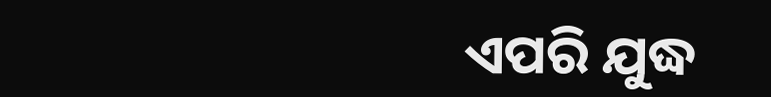ଏପରି ଯୁଦ୍ଧ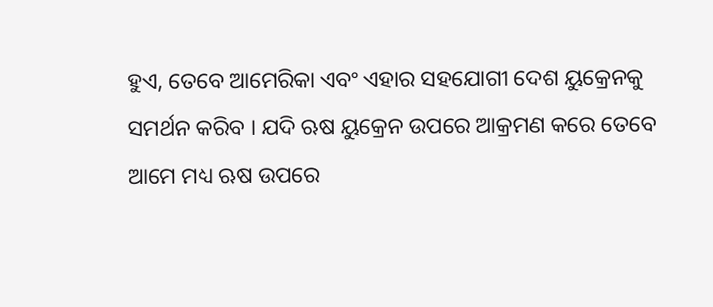ହୁଏ, ତେବେ ଆମେରିକା ଏବଂ ଏହାର ସହଯୋଗୀ ଦେଶ ୟୁକ୍ରେନକୁ ସମର୍ଥନ କରିବ । ଯଦି ଋଷ ୟୁକ୍ରେନ ଉପରେ ଆକ୍ରମଣ କରେ ତେବେ ଆମେ ମଧ୍ୟ ଋଷ ଉପରେ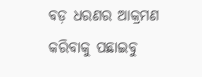ବଡ଼ ଧରଣର ଆକ୍ରମଣ କରିବାକୁ ପଛାଇବୁ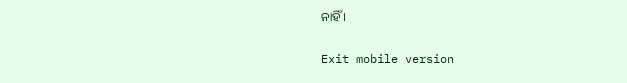ନାହିଁ ।

Exit mobile version